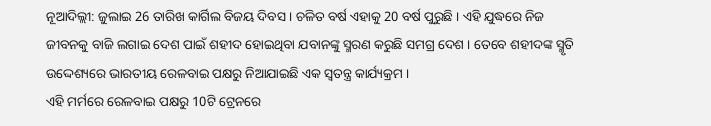ନୂଆଦିଲ୍ଲୀ: ଜୁଲାଇ 26 ତାରିଖ କାର୍ଗିଲ ବିଜୟ ଦିବସ । ଚଳିତ ବର୍ଷ ଏହାକୁ 20 ବର୍ଷ ପୁରୁଛି । ଏହି ଯୁଦ୍ଧରେ ନିଜ ଜୀବନକୁ ବାଜି ଲଗାଇ ଦେଶ ପାଇଁ ଶହୀଦ ହୋଇଥିବା ଯବାନଙ୍କୁ ସ୍ମରଣ କରୁଛି ସମଗ୍ର ଦେଶ । ତେବେ ଶହୀଦଙ୍କ ସ୍ମୃତି ଉଦ୍ଦେଶ୍ୟରେ ଭାରତୀୟ ରେଳବାଇ ପକ୍ଷରୁ ନିଆଯାଇଛି ଏକ ସ୍ବତନ୍ତ୍ର କାର୍ଯ୍ୟକ୍ରମ ।
ଏହି ମର୍ମରେ ରେଳବାଇ ପକ୍ଷରୁ 10ଟି ଟ୍ରେନରେ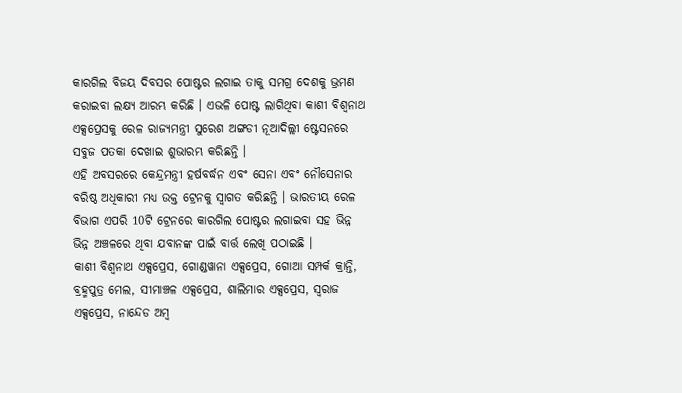କାରଗିଲ ବିଜୟ ଦିବସର ପୋଷ୍ଟର ଲଗାଇ ତାକୁ ସମଗ୍ର ଦେଶକୁ ଭ୍ରମଣ କରାଇବା ଲକ୍ଷ୍ୟ ଆରମ୍ଭ କରିଛି । ଏଭଳି ପୋଷ୍ଟ ଲାଗିଥିବା କାଶୀ ବିଶ୍ବନାଥ ଏକ୍ସପ୍ରେସକୁ ରେଳ ରାଜ୍ୟମନ୍ତ୍ରୀ ସୁରେଶ ଅଙ୍ଗଡୀ ନୂଆଦିଲ୍ଲୀ ଷ୍ଟେସନରେ ସବୁଜ ପତକା ଦେଖାଇ ଶୁଭାରମ୍ଭ କରିଛନ୍ତି ।
ଏହି ଅବସରରେ କେନ୍ଦ୍ରମନ୍ତ୍ରୀ ହର୍ଷବର୍ଦ୍ଧନ ଏବଂ ସେନା ଏବଂ ନୌସେନାର ବରିଷ୍ଠ ଅଧିକାରୀ ମଧ୍ୟ ଉକ୍ତ ଟ୍ରେନକୁ ସ୍ବାଗତ କରିଛନ୍ତି । ଭାରତୀୟ ରେଳ ବିଭାଗ ଏପରି 10ଟି ଟ୍ରେନରେ କାରଗିଲ ପୋଷ୍ଟର ଲଗାଇବା ସହ ଭିନ୍ନ ଭିନ୍ନ ଅଞ୍ଚଳରେ ଥିବା ଯବାନଙ୍କ ପାଇଁ ବାର୍ତ୍ତ ଲେଖି ପଠାଇଛି ।
କାଶୀ ବିଶ୍ବନାଥ ଏକ୍ସପ୍ରେସ, ଗୋଣ୍ଡୱାନା ଏକ୍ସପ୍ରେସ, ଗୋଆ ସମ୍ପର୍କ କ୍ରାନ୍ତି, ବ୍ରହ୍ମପୁତ୍ର ମେଲ, ସୀମାଞ୍ଚଳ ଏକ୍ସପ୍ରେସ, ଶାଲିମାର ଏକ୍ସପ୍ରେସ, ସ୍ବରାଜ ଏକ୍ସପ୍ରେସ, ନାନ୍ଦେଡ ଅମ୍ବ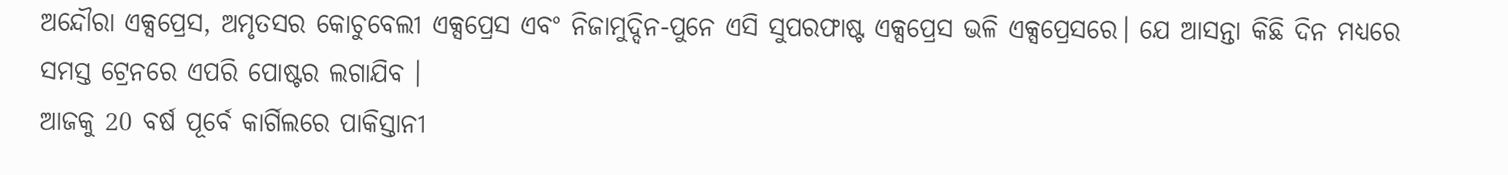ଅନ୍ଦୌରା ଏକ୍ସପ୍ରେସ, ଅମୃତସର କୋଚୁବେଲୀ ଏକ୍ସପ୍ରେସ ଏବଂ ନିଜାମୁଦ୍ଦିନ-ପୁନେ ଏସି ସୁପରଫାଷ୍ଟ ଏକ୍ସପ୍ରେସ ଭଳି ଏକ୍ସପ୍ରେସରେ। ଯେ ଆସନ୍ତା କିଛି ଦିନ ମଧ୍ୟରେ ସମସ୍ତ ଟ୍ରେନରେ ଏପରି ପୋଷ୍ଟର ଲଗାଯିବ ।
ଆଜକୁ 20 ବର୍ଷ ପୂର୍ବେ କାର୍ଗିଲରେ ପାକିସ୍ତାନୀ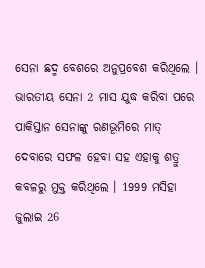ସେନା ଛଦ୍ମ ବେଶରେ ଅନୁପ୍ରବେଶ କରିଥିଲେ । ଭାରତୀୟ ସେନା 2 ମାସ ଯୁଦ୍ଧ କରିବା ପରେ ପାକିସ୍ତାନ ସେନାଙ୍କୁ ରଣଭୂମିରେ ମାତ୍ ଦେବାରେ ସଫଳ ହେବା ସହ ଏହାକୁ ଶତ୍ରୁ କବଳରୁ ମୁକ୍ତ କରିଥିଲେ । 1999 ମସିହା ଜୁଲାଇ 26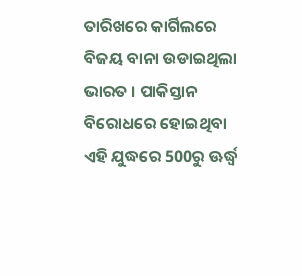ତାରିଖରେ କାର୍ଗିଲରେ ବିଜୟ ବାନା ଉଡାଇଥିଲା ଭାରତ । ପାକିସ୍ତାନ ବିରୋଧରେ ହୋଇଥିବା ଏହି ଯୁଦ୍ଧରେ 500ରୁ ଊର୍ଦ୍ଧ୍ବ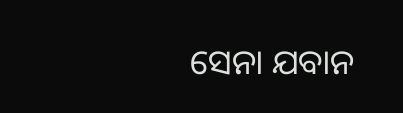ସେନା ଯବାନ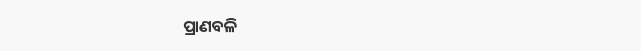ପ୍ରାଣବଳି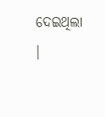ଦେଇଥିଲା ।